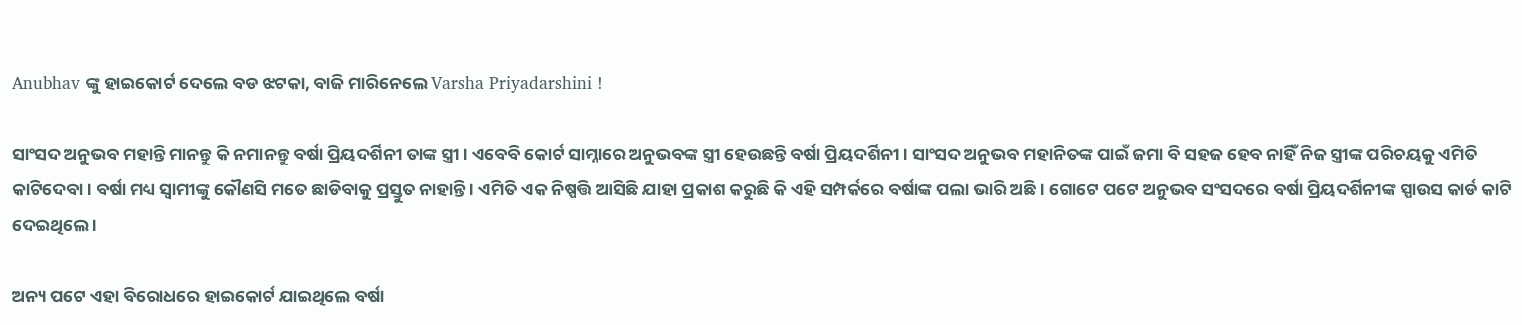Anubhav ଙ୍କୁ ହାଇକୋର୍ଟ ଦେଲେ ବଡ ଝଟକା, ବାଜି ମାରିନେଲେ Varsha Priyadarshini !

ସାଂସଦ ଅନୁଭବ ମହାନ୍ତି ମାନନ୍ତୁ କି ନମାନନ୍ତୁ ବର୍ଷା ପ୍ରିୟଦର୍ଶିନୀ ତାଙ୍କ ସ୍ତ୍ରୀ । ଏବେବି କୋର୍ଟ ସାମ୍ନାରେ ଅନୁଭବଙ୍କ ସ୍ତ୍ରୀ ହେଉଛନ୍ତି ବର୍ଷା ପ୍ରିୟଦର୍ଶିନୀ । ସାଂସଦ ଅନୁଭବ ମହାନିତଙ୍କ ପାଇଁ ଜମା ବି ସହଜ ହେବ ନାହିଁ ନିଜ ସ୍ତ୍ରୀଙ୍କ ପରିଚୟକୁ ଏମିତି କାଟିଦେବା । ବର୍ଷା ମଧ୍ୟ ସ୍ଵାମୀଙ୍କୁ କୌଣସି ମତେ ଛାଡିବାକୁ ପ୍ରସ୍ତୁତ ନାହାନ୍ତି । ଏମିତି ଏକ ନିଷ୍ପତ୍ତି ଆସିଛି ଯାହା ପ୍ରକାଶ କରୁଛି କି ଏହି ସମ୍ପର୍କରେ ବର୍ଷାଙ୍କ ପଲା ଭାରି ଅଛି । ଗୋଟେ ପଟେ ଅନୁଭବ ସଂସଦରେ ବର୍ଷା ପ୍ରିୟଦର୍ଶିନୀଙ୍କ ସ୍ପାଉସ କାର୍ଡ କାଟି ଦେଇଥିଲେ ।

ଅନ୍ୟ ପଟେ ଏହା ବିରୋଧରେ ହାଇକୋର୍ଟ ଯାଇଥିଲେ ବର୍ଷା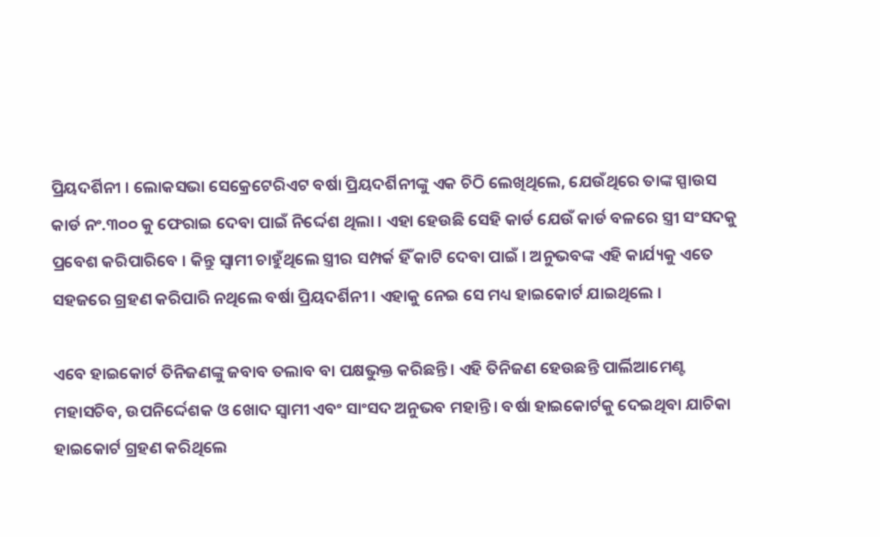ପ୍ରିୟଦର୍ଶିନୀ । ଲୋକସଭା ସେକ୍ରେଟେରିଏଟ ବର୍ଷା ପ୍ରିୟଦର୍ଶିନୀଙ୍କୁ ଏକ ଚିଠି ଲେଖିଥିଲେ, ଯେଉଁଥିରେ ତାଙ୍କ ସ୍ପାଉସ କାର୍ଡ ନଂ.୩୦୦ କୁ ଫେରାଇ ଦେବା ପାଇଁ ନିର୍ଦ୍ଦେଶ ଥିଲା । ଏହା ହେଉଛି ସେହି କାର୍ଡ ଯେଉଁ କାର୍ଡ ବଳରେ ସ୍ତ୍ରୀ ସଂସଦକୁ ପ୍ରବେଶ କରିପାରିବେ । କିନ୍ତୁ ସ୍ଵାମୀ ଚାହୁଁଥିଲେ ସ୍ତ୍ରୀର ସମ୍ପର୍କ ହିଁ କାଟି ଦେବା ପାଇଁ । ଅନୁଭବଙ୍କ ଏହି କାର୍ଯ୍ୟକୁ ଏତେ ସହଜରେ ଗ୍ରହଣ କରିପାରି ନଥିଲେ ବର୍ଷା ପ୍ରିୟଦର୍ଶିନୀ । ଏହାକୁ ନେଇ ସେ ମଧ୍ୟ ହାଇକୋର୍ଟ ଯାଇଥିଲେ ।

ଏବେ ହାଇକୋର୍ଟ ତିନିଜଣଙ୍କୁ ଜବାବ ତଲାବ ବା ପକ୍ଷଭୁକ୍ତ କରିଛନ୍ତି । ଏହି ତିନିଜଣ ହେଉଛନ୍ତି ପାର୍ଲିଆମେଣ୍ଟ ମହାସଚିବ, ଉପନିର୍ଦ୍ଦେଶକ ଓ ଖୋଦ ସ୍ଵାମୀ ଏବଂ ସାଂସଦ ଅନୁଭବ ମହାନ୍ତି । ବର୍ଷା ହାଇକୋର୍ଟକୁ ଦେଇଥିବା ଯାଚିକା ହାଇକୋର୍ଟ ଗ୍ରହଣ କରିଥିଲେ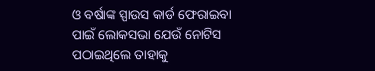ଓ ବର୍ଷାଙ୍କ ସ୍ପାଉସ କାର୍ଡ ଫେରାଇବା ପାଇଁ ଲୋକସଭା ଯେଉଁ ନୋଟିସ ପଠାଇଥିଲେ ତାହାକୁ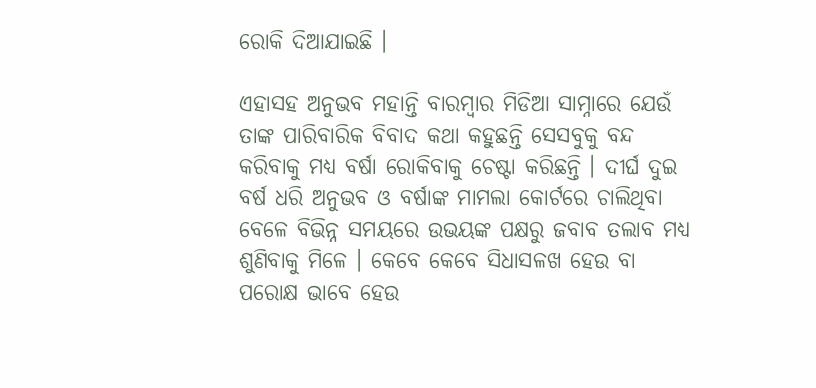ରୋକି ଦିଆଯାଇଛି ।

ଏହାସହ ଅନୁଭବ ମହାନ୍ତି ବାରମ୍ବାର ମିଡିଆ ସାମ୍ନାରେ ଯେଉଁ ତାଙ୍କ ପାରିବାରିକ ବିବାଦ କଥା କହୁଛନ୍ତି ସେସବୁକୁ ବନ୍ଦ କରିବାକୁ ମଧ୍ୟ ବର୍ଷା ରୋକିବାକୁ ଚେଷ୍ଟା କରିଛନ୍ତି । ଦୀର୍ଘ ଦୁଇ ବର୍ଷ ଧରି ଅନୁଭବ ଓ ବର୍ଷାଙ୍କ ମାମଲା କୋର୍ଟରେ ଚାଲିଥିବା ବେଳେ ବିଭିନ୍ନ ସମୟରେ ଉଭୟଙ୍କ ପକ୍ଷରୁ ଜବାବ ତଲାବ ମଧ୍ୟ ଶୁଣିବାକୁ ମିଳେ । କେବେ କେବେ ସିଧାସଳଖ ହେଉ ବା ପରୋକ୍ଷ ଭାବେ ହେଉ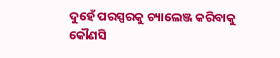ଦୁହେଁ ପରସ୍ପରକୁ ଚ୍ୟାଲେଞ୍ଜ କରିବାକୁ କୌଣସି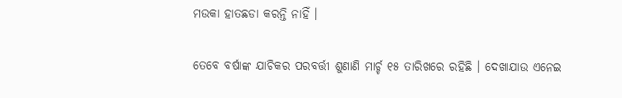ମଉକା ହାତଛଡା କରନ୍ତି ନାହିଁ ।

ତେବେ ବର୍ଷାଙ୍କ ଯାଚିକର ପରବର୍ତ୍ତୀ ଶୁଣାଣି ମାର୍ଚ୍ଚ ୧୫ ତାରିଖରେ ରହିଛି । ଦେଖାଯାଉ ଏନେଇ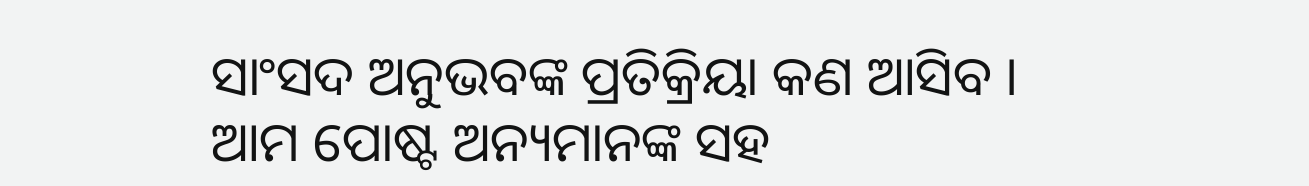ସାଂସଦ ଅନୁଭବଙ୍କ ପ୍ରତିକ୍ରିୟା କଣ ଆସିବ । ଆମ ପୋଷ୍ଟ ଅନ୍ୟମାନଙ୍କ ସହ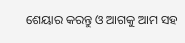ଶେୟାର କରନ୍ତୁ ଓ ଆଗକୁ ଆମ ସହ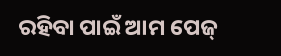ରହିବା ପାଇଁ ଆମ ପେଜ୍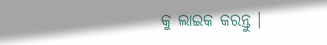କୁ ଲାଇକ କରନ୍ତୁ ।